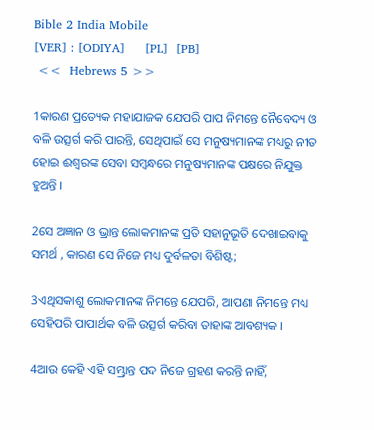Bible 2 India Mobile
[VER] : [ODIYA]     [PL]  [PB]
 <<  Hebrews 5 >>

1କାରଣ ପ୍ରତ୍ୟେକ ମହାଯାଜକ ଯେପରି ପାପ ନିମନ୍ତେ ନୈବେଦ୍ୟ ଓ ବଳି ଉତ୍ସର୍ଗ କରି ପାରନ୍ତି, ସେଥିପାଇଁ ସେ ମନୁଷ୍ୟମାନଙ୍କ ମଧ୍ୟରୁ ନୀତ ହୋଇ ଈଶ୍ୱରଙ୍କ ସେବା ସମ୍ବନ୍ଧରେ ମନୁଷ୍ୟମାନଙ୍କ ପକ୍ଷରେ ନିଯୁକ୍ତ ହୁଅନ୍ତି ।

2ସେ ଅଜ୍ଞାନ ଓ ଭ୍ରାନ୍ତ ଲୋକମାନଙ୍କ ପ୍ରତି ସହାନୁଭୂତି ଦେଖାଇବାକୁ ସମର୍ଥ , କାରଣ ସେ ନିଜେ ମଧ୍ୟ ଦୁର୍ବଳତା ବିଶିଷ୍ଟ;

3ଏଥିସକାଶୁ ଲୋକମାନଙ୍କ ନିମନ୍ତେ ଯେପରି, ଆପଣା ନିମନ୍ତେ ମଧ୍ୟ ସେହିପରି ପାପାର୍ଥକ ବଳି ଉତ୍ସର୍ଗ କରିବା ତାହାଙ୍କ ଆବଶ୍ୟକ ।

4ଆଉ କେହି ଏହି ସମ୍ଭ୍ରାନ୍ତ ପଦ ନିଜେ ଗ୍ରହଣ କରନ୍ତି ନାହିଁ,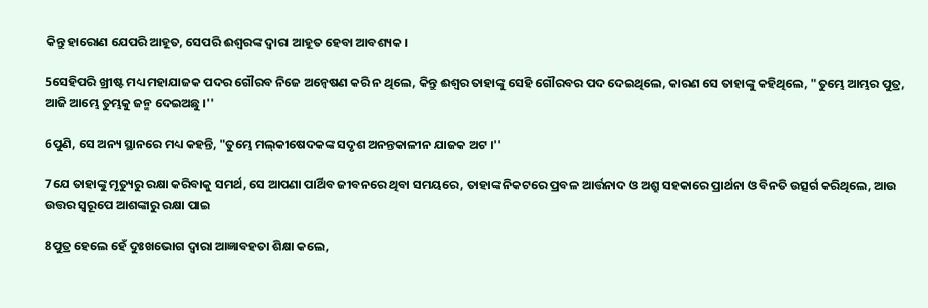କିନ୍ତୁ ହାରୋଣ ଯେପରି ଆହୂତ, ସେପରି ଈଶ୍ୱରଙ୍କ ଦ୍ୱାରା ଆହୂତ ହେବା ଆବଶ୍ୟକ ।

5ସେହିପରି ଖ୍ରୀଷ୍ଟ ମଧ୍ୟ ମହାଯାଜକ ପଦର ଗୌରବ ନିଜେ ଅନ୍ୱେଷଣ କରି ନ ଥିଲେ, କିନ୍ତୁ ଈଶ୍ୱର ତାହାଙ୍କୁ ସେହି ଗୌରବର ପଦ ଦେଇଥିଲେ, କାରଣ ସେ ତାହାଙ୍କୁ କହିଥିଲେ, "ତୁମ୍ଭେ ଆମ୍ଭର ପୁତ୍ର, ଆଜି ଆମ୍ଭେ ତୁମ୍ଭକୁ ଜନ୍ମ ଦେଇଅଛୁ ।''

6ପୁଣି, ସେ ଅନ୍ୟ ସ୍ଥାନରେ ମଧ୍ୟ କହନ୍ତି, "ତୁମ୍ଭେ ମଲ୍‍କୀଷେଦକଙ୍କ ସଦୃଶ ଅନନ୍ତକାଳୀନ ଯାଜକ ଅଟ ।''

7ଯେ ତାହାଙ୍କୁ ମୃତ୍ୟୁରୁ ରକ୍ଷା କରିବାକୁ ସମର୍ଥ, ସେ ଆପଣା ପାର୍ଥିବ ଜୀବନରେ ଥିବା ସମୟରେ, ତାହାଙ୍କ ନିକଟରେ ପ୍ରବଳ ଆର୍ତ୍ତନାଦ ଓ ଅଶ୍ରୁ ସହକାରେ ପ୍ରାର୍ଥନା ଓ ବିନତି ଉତ୍ସର୍ଗ କରିଥିଲେ, ଆଉ ଉତ୍ତର ସ୍ୱରୂପେ ଆଶଙ୍କାରୁ ରକ୍ଷା ପାଇ

8ପୁତ୍ର ହେଲେ ହେଁ ଦୁଃଖଭୋଗ ଦ୍ୱାରା ଆଜ୍ଞାବହତା ଶିକ୍ଷା କଲେ,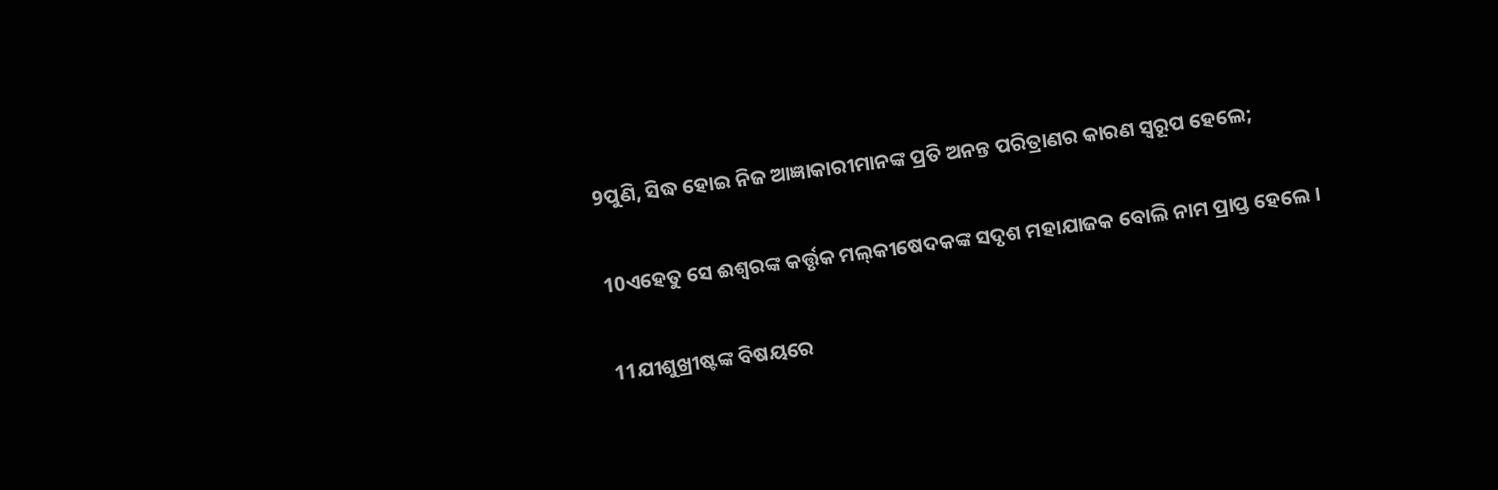9ପୁଣି, ସିଦ୍ଧ ହୋଇ ନିଜ ଆଜ୍ଞାକାରୀମାନଙ୍କ ପ୍ରତି ଅନନ୍ତ ପରିତ୍ରାଣର କାରଣ ସ୍ୱରୂପ ହେଲେ;

10ଏହେତୁ ସେ ଈଶ୍ୱରଙ୍କ କର୍ତ୍ତୃକ ମଲ୍‍କୀଷେଦକଙ୍କ ସଦୃଶ ମହାଯାଜକ ବୋଲି ନାମ ପ୍ରାପ୍ତ ହେଲେ ।

11ଯୀଶୁଖ୍ରୀଷ୍ଟଙ୍କ ବିଷୟରେ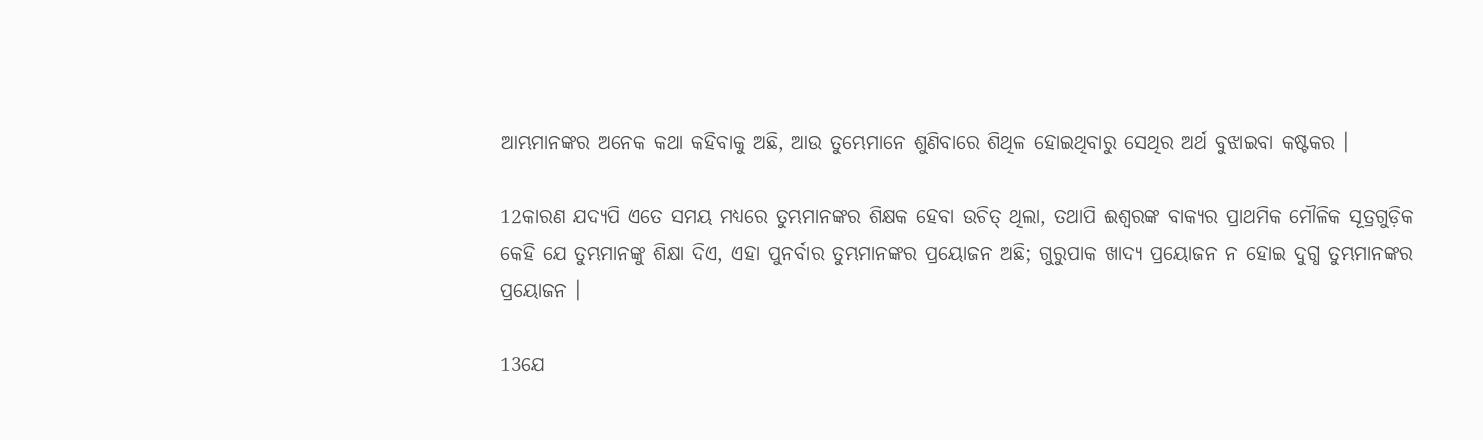ଆମ୍ଭମାନଙ୍କର ଅନେକ କଥା କହିବାକୁ ଅଛି, ଆଉ ତୁମ୍ଭେମାନେ ଶୁଣିବାରେ ଶିଥିଳ ହୋଇଥିବାରୁ ସେଥିର ଅର୍ଥ ବୁଝାଇବା କଷ୍ଟକର ।

12କାରଣ ଯଦ୍ୟପି ଏତେ ସମୟ ମଧ୍ୟରେ ତୁମ୍ଭମାନଙ୍କର ଶିକ୍ଷକ ହେବା ଉଚିତ୍ ଥିଲା, ତଥାପି ଈଶ୍ୱରଙ୍କ ବାକ୍ୟର ପ୍ରାଥମିକ ମୌଳିକ ସୂତ୍ରଗୁଡ଼ିକ କେହି ଯେ ତୁମ୍ଭମାନଙ୍କୁ ଶିକ୍ଷା ଦିଏ, ଏହା ପୁନର୍ବାର ତୁମ୍ଭମାନଙ୍କର ପ୍ରୟୋଜନ ଅଛି; ଗୁରୁପାକ ଖାଦ୍ୟ ପ୍ରୟୋଜନ ନ ହୋଇ ଦୁଗ୍ଧ ତୁମ୍ଭମାନଙ୍କର ପ୍ରୟୋଜନ ।

13ଯେ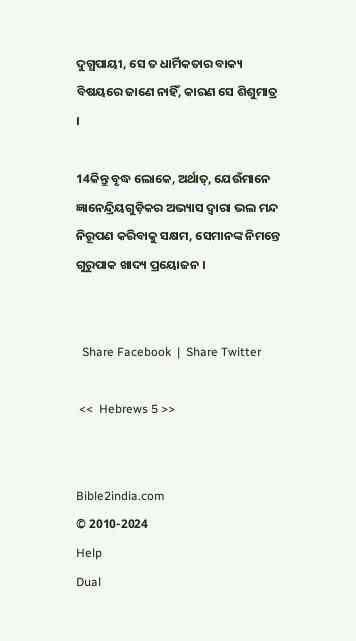ଦୁଗ୍ଧପାୟୀ, ସେ ତ ଧାର୍ମିକତାର ବାକ୍ୟ ବିଷୟରେ ଜାଣେ ନାହିଁ, କାରଣ ସେ ଶିଶୁମାତ୍ର ।

14କିନ୍ତୁ ବୃଦ୍ଧ ଲୋକେ, ଅର୍ଥାତ୍‍, ଯେଉଁମାନେ ଜ୍ଞାନେନ୍ଦ୍ରିୟଗୁଡ଼ିକର ଅଭ୍ୟାସ ଦ୍ୱାରା ଭଲ ମନ୍ଦ ନିରୂପଣ କରିବାକୁ ସକ୍ଷମ, ସେମାନଙ୍କ ନିମନ୍ତେ ଗୁରୁପାକ ଖାଦ୍ୟ ପ୍ରୟୋଜନ ।


  Share Facebook  |  Share Twitter

 <<  Hebrews 5 >>


Bible2india.com
© 2010-2024
Help
Dual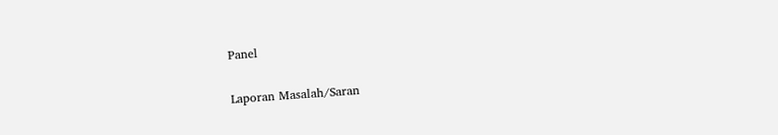Panel

Laporan Masalah/Saran